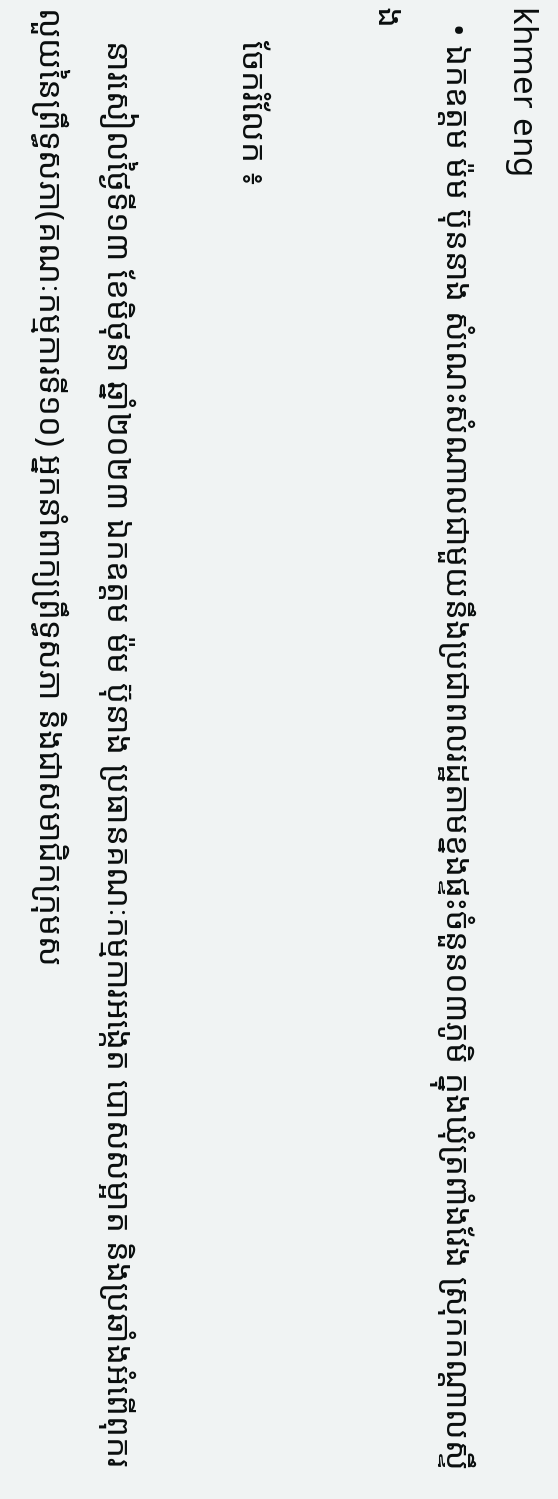khmer eng
  • ឯកឧត្តម ម៉ម ប៊ុននាង សំណេះសំណាលជាមួយនឹងប្រជាពលរដ្ឋតាមខ្នងផ្ទះចំនួន០៣ភូមិ ក្នុងឃុំត្រពាំងវែង ស្រុកកណ្តាលស្ទឹង

    ចែករំលែក ៖

    នារសៀលថ្ងៃទី១៣ ខែមិថុនា ឆ្នាំ២០២៣ ឯកឧត្តម ម៉ម ប៊ុនាង ប្រធានគណៈកម្មការអង្កេត បោសសម្អាត និងប្រឆាំងអំពើពុករលួយនៃព្រឹទ្ធសភា(គណៈកម្មការទី១០) អ្នកនាំពាក្យព្រឹទ្ធសភា និងជាសមាជិកក្រុមស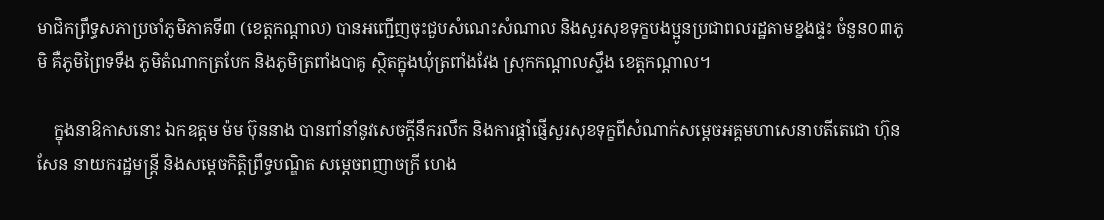មាជិកព្រឹទ្ធសភាប្រចាំភូមិភាគទី៣ (ខេត្តកណ្តាល) បានអញ្ជើញចុះជួបសំណេះសំណាល និងសួរសុខទុក្ខបងប្អូនប្រជាពលរដ្ឋតាមខ្នងផ្ទះ ចំនួន០៣ភូមិ គឺភូមិព្រៃទទឹង ភូមិតំណាកត្របែក និងភូមិត្រពាំងបាគូ ស្ថិតក្នុងឃុំត្រពាំងវែង ស្រុកកណ្តាលស្ទឹង ខេត្តកណ្តាល។

    ក្នុងនាឱកាសនោះ ឯកឧត្តម ម៉ម ប៊ុននាង បានពាំនាំនូវសេចក្តីនឹករលឹក និងការផ្តាំផ្ញើសួរសុខទុក្ខពីសំណាក់សម្តេចអគ្គមហាសេនាបតីតេជោ ហ៊ុន សែន នាយករដ្ឋមន្រ្តី និងសម្តេចកិត្តិព្រឹទ្ធបណ្ឌិត សម្តេចពញាចក្រី ហេង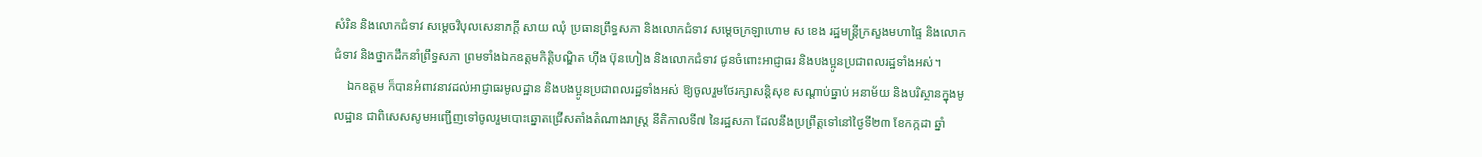សំរិន និងលោកជំទាវ សម្តេចវិបុលសេនាភក្តី សាយ ឈុំ ប្រធានព្រឹទ្ធសភា និងលោកជំទាវ សម្តេចក្រឡាហោម ស ខេង រដ្ឋមន្រ្តីក្រសួងមហាផ្ទៃ និងលោកជំទាវ និងថ្នាកដឹកនាំព្រឹទ្ធសភា ព្រមទាំងឯកឧត្តមកិត្តិបណ្ឌិត ហ៊ីង ប៊ុនហៀង និងលោកជំទាវ ជូនចំពោះអាជ្ញាធរ និងបងប្អូនប្រជាពលរដ្ឋទាំងអស់។
    ឯកឧត្តម ក៏បានអំពាវនាវដល់អាជ្ញាធរមូលដ្ឋាន និងបងប្អូនប្រជាពលរដ្ឋទាំងអស់ ឱ្យចូលរួមថែរក្សាសន្តិសុខ សណ្តាប់ធ្នាប់ អនាម័យ និងបរិស្ថានក្នុងមូលដ្ឋាន ជាពិសេសសូមអញ្ជើញទៅចូលរួមបោះឆ្នោតជ្រើសតាំងតំណាងរាស្រ្ត នីតិកាលទី៧ នៃរដ្ឋសភា ដែលនឹងប្រព្រឹត្តទៅនៅថ្ងៃទី២៣ ខែកក្កដា ឆ្នាំ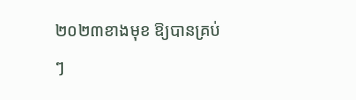២០២៣ខាងមុខ ឱ្យបានគ្រប់ៗ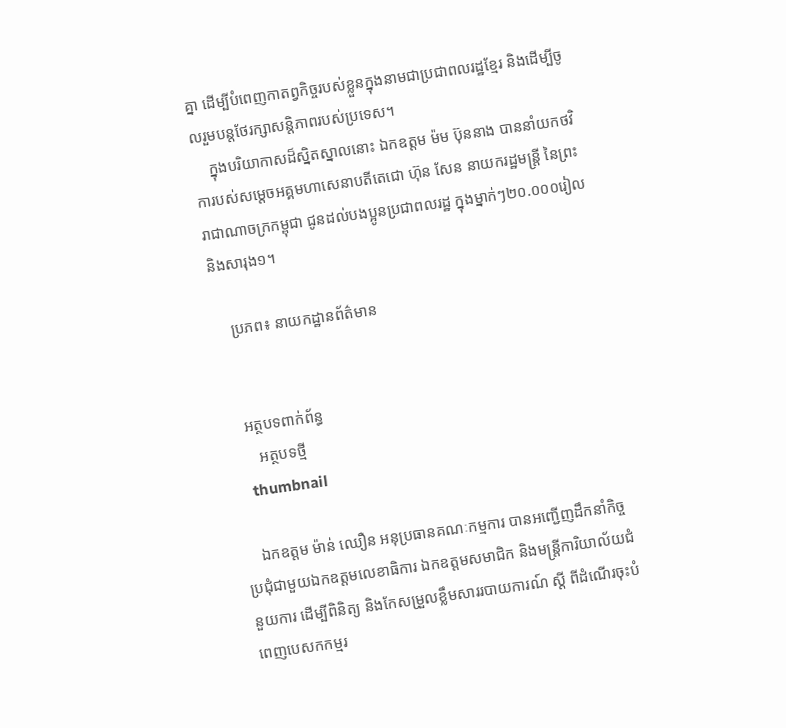គ្នា ដើម្បីបំពេញកាតព្វកិច្ចរបស់ខ្លួនក្នុងនាមជាប្រជាពលរដ្ឋខ្មែរ និងដើម្បីចូលរួមបន្តថែរក្សាសន្តិភាពរបស់ប្រទេស។
    ក្នុងបរិយាកាសដ៏ស្និតស្នាលនោះ ឯកឧត្តម ម៉ម ប៊ុននាង បាននាំយកថវិការបស់សម្តេចអគ្គមហាសេនាបតីតេជោ ហ៊ុន សែន នាយករដ្ឋមន្រ្តី នៃព្រះរាជាណាចក្រកម្ពុជា ជូនដល់បងប្អូនប្រជាពលរដ្ឋ ក្នុងម្នាក់ៗ២០.០០០រៀល និងសារុង១។

    ប្រភព៖ នាយកដ្ឋានព័ត៌មាន


    អត្ថបទពាក់ព័ន្ធ
       អត្ថបទថ្មី
    thumbnail

    ឯកឧត្តម ម៉ាន់ ឈឿន អនុប្រធានគណៈកម្មការ បានអញ្ជើញដឹកនាំកិច្ចប្រជុំជាមួយឯកឧត្តមលេខាធិការ ឯកឧត្តមសមាជិក និងមន្ត្រីការិយាល័យជំនួយការ ដើម្បីពិនិត្យ និងកែសម្រួលខ្លឹមសាររបាយការណ៍ ស្តី ពីដំណើរចុះបំពេញបេសកកម្មរ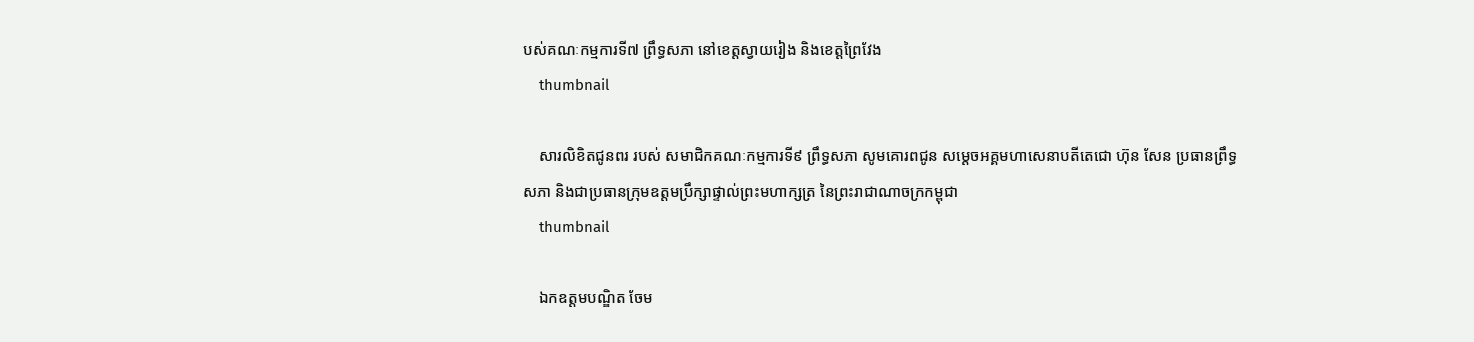បស់គណៈកម្មការទី៧ ព្រឹទ្ធសភា នៅខេត្តស្វាយរៀង និងខេត្តព្រៃវែង
    thumbnail

    សារលិខិតជូនពរ របស់ សមាជិកគណៈកម្មការទី៩ ព្រឹទ្ធសភា សូមគោរពជូន សម្តេចអគ្គមហាសេនាបតីតេជោ ហ៊ុន សែន ប្រធានព្រឹទ្ធសភា និងជាប្រធានក្រុមឧត្តមប្រឹក្សាផ្ទាល់ព្រះមហាក្សត្រ នៃព្រះរាជាណាចក្រកម្ពុជា
    thumbnail

    ឯកឧត្តមបណ្ឌិត ចែម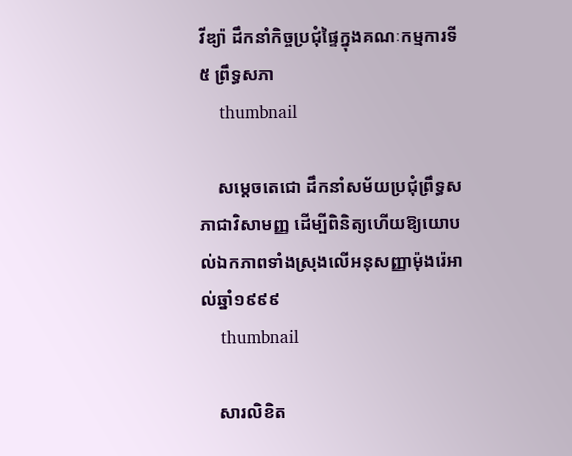វីឌ្យ៉ា ដឹកនាំកិច្ចប្រជុំផ្ទៃក្នុងគណៈកម្មការទី៥ ព្រឹទ្ធសភា
    thumbnail

    សម្តេចតេជោ ដឹកនាំសម័យប្រជុំព្រឹទ្ធសភាជាវិសាមញ្ញ ដើម្បីពិនិត្យហើយឱ្យយោបល់ឯកភាពទាំងស្រុងលើអនុសញ្ញាម៉ុងរ៉េអាល់ឆ្នាំ១៩៩៩
    thumbnail

    សារលិខិត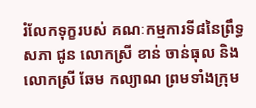រំលែកទុក្ខរបស់ គណៈកម្មការទី៨នៃព្រឹទ្ធសភា ជូន លោកស្រី ខាន់ ចាន់ធុល និងលោកស្រី ឆែម កល្យាណ ព្រមទាំងក្រុម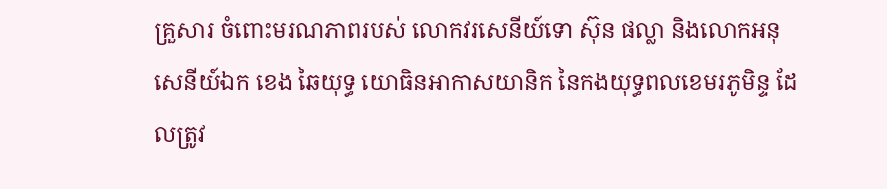គ្រួសារ ចំពោះមរណភាពរបស់ លោកវរសេនីយ៍ទោ ស៊ុន ផល្លា និងលោកអនុសេនីយ៍ឯក ខេង ឆៃយុទ្ធ យោធិនអាកាសយានិក នៃកងយុទ្ធពលខេមរភូមិន្ទ ដែលត្រូវ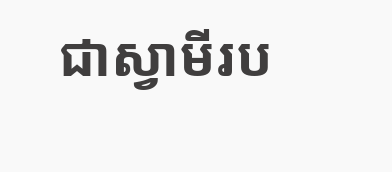ជាស្វាមីរប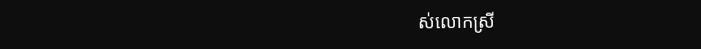ស់លោកស្រី